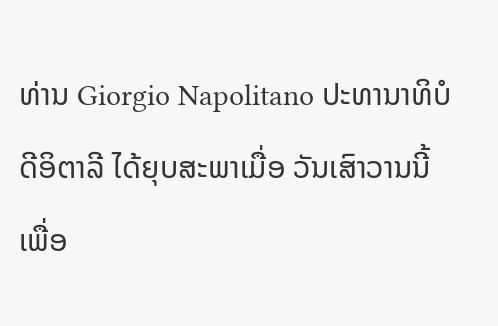ທ່ານ Giorgio Napolitano ປະທານາທິບໍດີອິຕາລີ ໄດ້ຍຸບສະພາເມື່ອ ວັນເສົາວານນີ້ ເພື່ອ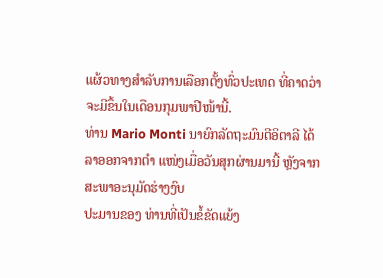ແຜ້ວທາງສໍາລັບການເລືອກຕັ້ງທົ່ວປະເທດ ທີ່ຄາດວ່າ ຈະມີຂຶ້ນໃນເດືອນກຸມພາປີໜ້ານີ້.
ທ່ານ Mario Monti ນາຍົກລັດຖະມົນຕີອິຕາລີ ໄດ້ລາອອກຈາກຕໍາ ແໜ່ງເມື່ອວັນສຸກຜ່ານມານີ້ ຫຼັງຈາກສະພາອະນຸມັດຮ່າງງົບ
ປະມານຂອງ ທ່ານທີ່ເປັນຂໍ້ຂັດແຍ້ງ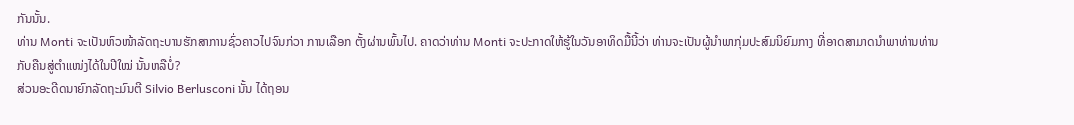ກັນນັ້ນ.
ທ່ານ Monti ຈະເປັນຫົວໜ້າລັດຖະບານຮັກສາການຊົ່ວຄາວໄປຈົນກ່ວາ ການເລືອກ ຕັ້ງຜ່ານພົ້ນໄປ. ຄາດວ່າທ່ານ Monti ຈະປະກາດໃຫ້ຮູ້ໃນວັນອາທິດມື້ນີ້ວ່າ ທ່ານຈະເປັນຜູ້ນໍາພາກຸ່ມປະສົມນິຍົມກາງ ທີ່ອາດສາມາດນໍາພາທ່ານທ່ານກັບຄືນສູ່ຕໍາແໜ່ງໄດ້ໃນປີໃໝ່ ນັ້ນຫລືບໍ່?
ສ່ວນອະດີດນາຍົກລັດຖະມົນຕີ Silvio Berlusconi ນັ້ນ ໄດ້ຖອນ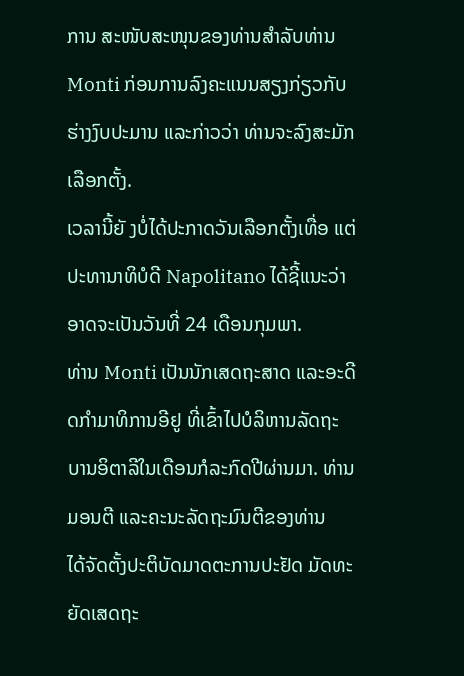ການ ສະໜັບສະໜຸນຂອງທ່ານສໍາລັບທ່ານ Monti ກ່ອນການລົງຄະແນນສຽງກ່ຽວກັບຮ່າງງົບປະມານ ແລະກ່າວວ່າ ທ່ານຈະລົງສະມັກເລືອກຕັ້ງ.
ເວລານີ້ຍັ ງບໍ່ໄດ້ປະກາດວັນເລືອກຕັ້ງເທື່ອ ແຕ່ປະທານາທິບໍດີ Napolitano ໄດ້ຊີ້ແນະວ່າ ອາດຈະເປັນວັນທີ່ 24 ເດືອນກຸມພາ.
ທ່ານ Monti ເປັນນັກເສດຖະສາດ ແລະອະດີດກໍາມາທິການອີຢູ ທີ່ເຂົ້າໄປບໍລິຫານລັດຖະ
ບານອິຕາລີໃນເດືອນກໍລະກົດປີຜ່ານມາ. ທ່ານ ມອນຕີ ແລະຄະນະລັດຖະມົນຕີຂອງທ່ານ
ໄດ້ຈັດຕັ້ງປະຕິບັດມາດຕະການປະຢັດ ມັດທະຍັດເສດຖະ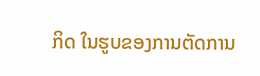ກິດ ໃນຮູບຂອງການຕັດການ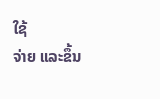ໃຊ້
ຈ່າຍ ແລະຂຶ້ນ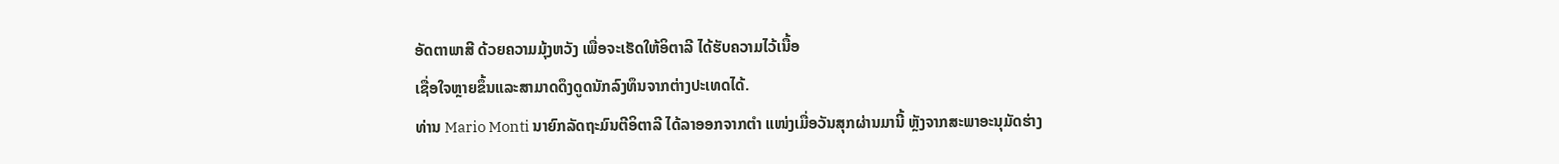ອັດຕາພາສີ ດ້ວຍຄວາມມຸ້ງຫວັງ ເພື່ອຈະເຮັດໃຫ້ອິຕາລີ ໄດ້ຮັບຄວາມໄວ້ເນື້ອ
ເຊື່ອໃຈຫຼາຍຂຶ້ນແລະສາມາດດຶງດູດນັກລົງທຶນຈາກຕ່າງປະເທດໄດ້.
ທ່ານ Mario Monti ນາຍົກລັດຖະມົນຕີອິຕາລີ ໄດ້ລາອອກຈາກຕໍາ ແໜ່ງເມື່ອວັນສຸກຜ່ານມານີ້ ຫຼັງຈາກສະພາອະນຸມັດຮ່າງ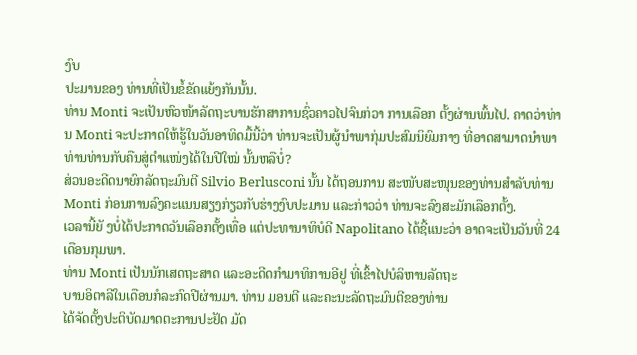ງົບ
ປະມານຂອງ ທ່ານທີ່ເປັນຂໍ້ຂັດແຍ້ງກັນນັ້ນ.
ທ່ານ Monti ຈະເປັນຫົວໜ້າລັດຖະບານຮັກສາການຊົ່ວຄາວໄປຈົນກ່ວາ ການເລືອກ ຕັ້ງຜ່ານພົ້ນໄປ. ຄາດວ່າທ່ານ Monti ຈະປະກາດໃຫ້ຮູ້ໃນວັນອາທິດມື້ນີ້ວ່າ ທ່ານຈະເປັນຜູ້ນໍາພາກຸ່ມປະສົມນິຍົມກາງ ທີ່ອາດສາມາດນໍາພາທ່ານທ່ານກັບຄືນສູ່ຕໍາແໜ່ງໄດ້ໃນປີໃໝ່ ນັ້ນຫລືບໍ່?
ສ່ວນອະດີດນາຍົກລັດຖະມົນຕີ Silvio Berlusconi ນັ້ນ ໄດ້ຖອນການ ສະໜັບສະໜຸນຂອງທ່ານສໍາລັບທ່ານ Monti ກ່ອນການລົງຄະແນນສຽງກ່ຽວກັບຮ່າງງົບປະມານ ແລະກ່າວວ່າ ທ່ານຈະລົງສະມັກເລືອກຕັ້ງ.
ເວລານີ້ຍັ ງບໍ່ໄດ້ປະກາດວັນເລືອກຕັ້ງເທື່ອ ແຕ່ປະທານາທິບໍດີ Napolitano ໄດ້ຊີ້ແນະວ່າ ອາດຈະເປັນວັນທີ່ 24 ເດືອນກຸມພາ.
ທ່ານ Monti ເປັນນັກເສດຖະສາດ ແລະອະດີດກໍາມາທິການອີຢູ ທີ່ເຂົ້າໄປບໍລິຫານລັດຖະ
ບານອິຕາລີໃນເດືອນກໍລະກົດປີຜ່ານມາ. ທ່ານ ມອນຕີ ແລະຄະນະລັດຖະມົນຕີຂອງທ່ານ
ໄດ້ຈັດຕັ້ງປະຕິບັດມາດຕະການປະຢັດ ມັດ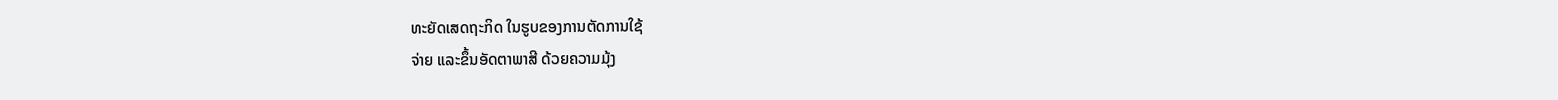ທະຍັດເສດຖະກິດ ໃນຮູບຂອງການຕັດການໃຊ້
ຈ່າຍ ແລະຂຶ້ນອັດຕາພາສີ ດ້ວຍຄວາມມຸ້ງ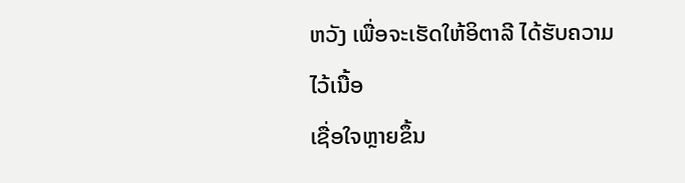ຫວັງ ເພື່ອຈະເຮັດໃຫ້ອິຕາລີ ໄດ້ຮັບຄວາມໄວ້ເນື້ອ
ເຊື່ອໃຈຫຼາຍຂຶ້ນ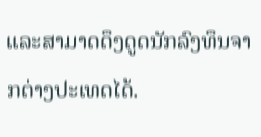ແລະສາມາດດຶງດູດນັກລົງທຶນຈາກຕ່າງປະເທດໄດ້.